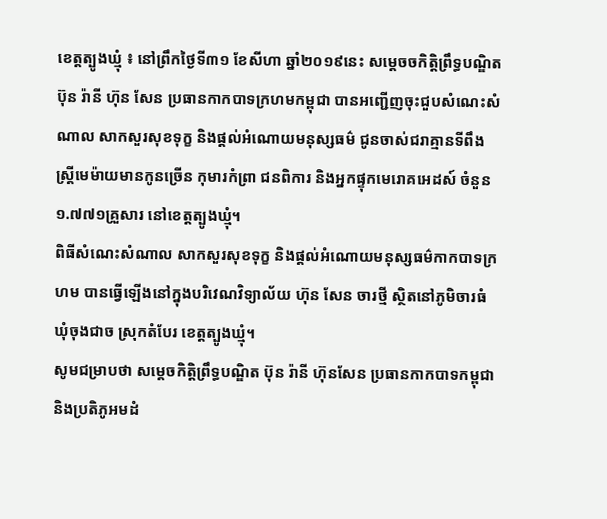ខេត្តត្បូងឃ្មុំ ៖ នៅព្រឹកថ្ងៃទី៣១ ខែសីហា ឆ្នាំ២០១៩នេះ សម្តេចចកិត្តិព្រឹទ្ធបណ្ឌិត ប៊ុន រ៉ានី ហ៊ុន សែន ប្រធានកាកបាទក្រហមកម្ពុជា បានអញ្ជើញចុះជួបសំណេះសំណាល សាកសួរសុខទុក្ខ និងផ្តល់អំណោយមនុស្សធម៌ ជូនចាស់ជរាគ្មានទីពឹង ស្ត្រីមេម៉ាយមានកូនច្រើន កុមារកំព្រា ជនពិការ និងអ្នកផ្ទុកមេរោគអេដស៍ ចំនួន១.៧៧១គ្រួសារ នៅខេត្តត្បូងឃ្មុំ។
ពិធីសំណេះសំណាល សាកសួរសុខទុក្ខ និងផ្តល់អំណោយមនុស្សធម៌កាកបាទក្រហម បានធ្វើឡើងនៅក្នុងបរិវេណវិទ្យាល័យ ហ៊ុន សែន ចារថ្មី ស្ថិតនៅភូមិចារធំ ឃុំចុងជាច ស្រុកតំបែរ ខេត្តត្បូងឃ្មុំ។
សូមជម្រាបថា សម្ដេចកិត្ដិព្រឹទ្ធបណ្ឌិត ប៊ុន រ៉ានី ហ៊ុនសែន ប្រធានកាកបាទកម្ពុជា និងប្រតិភូអមដំ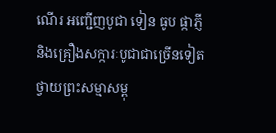ណើរ អញ្ជើញបូជា ទៀន ធូប ផ្កាភ្ញី និងគ្រឿងសក្ការៈបូជាជាច្រើនទៀត ថ្វាយព្រះសម្មាសម្ពុ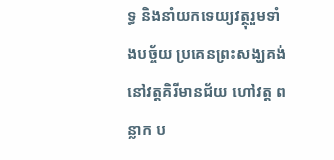ទ្ធ និងនាំយកទេយ្យវត្ថុរួមទាំងបច្ច័យ ប្រគេនព្រះសង្ឃគង់នៅវត្តគិរីមានជ័យ ហៅវត្ដ ពន្លាក ប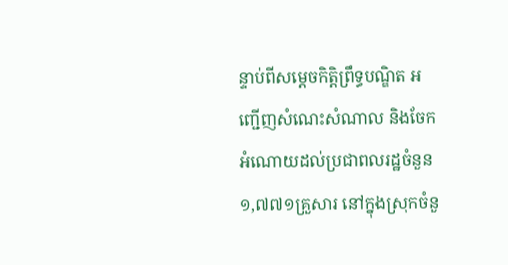ន្ទាប់ពីសម្ដេចកិត្ដិព្រឹទ្ធបណ្ឌិត អញ្ជើញសំណេះសំណាល និងចែកអំណោយដល់ប្រជាពលរដ្ឋចំនួន ១,៧៧១គ្រួសារ នៅក្នុងស្រុកចំនួ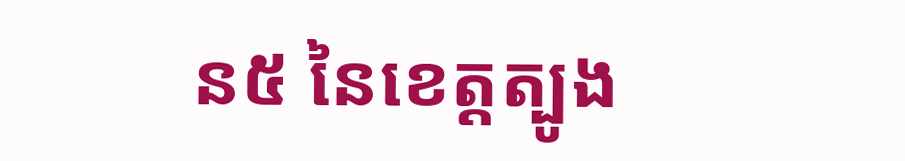ន៥ នៃខេត្តត្បូង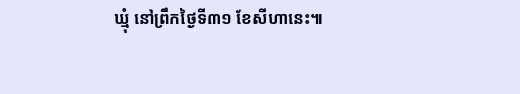ឃ្មុំ នៅព្រឹកថ្ងៃទី៣១ ខែសីហានេះ៕